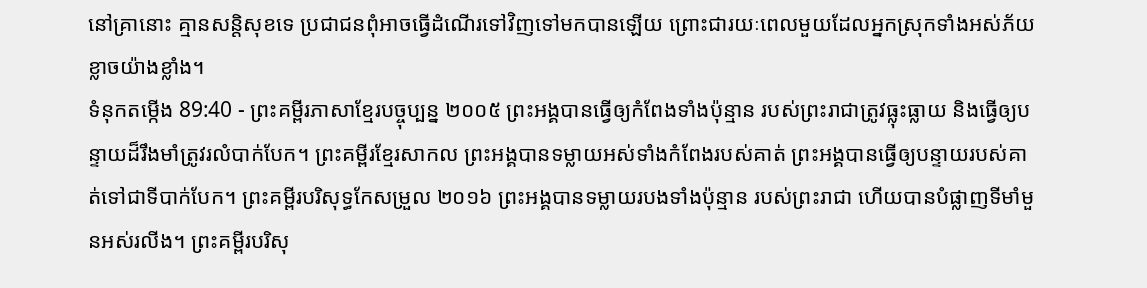នៅគ្រានោះ គ្មានសន្តិសុខទេ ប្រជាជនពុំអាចធ្វើដំណើរទៅវិញទៅមកបានឡើយ ព្រោះជារយៈពេលមួយដែលអ្នកស្រុកទាំងអស់ភ័យខ្លាចយ៉ាងខ្លាំង។
ទំនុកតម្កើង 89:40 - ព្រះគម្ពីរភាសាខ្មែរបច្ចុប្បន្ន ២០០៥ ព្រះអង្គបានធ្វើឲ្យកំពែងទាំងប៉ុន្មាន របស់ព្រះរាជាត្រូវធ្លុះធ្លាយ និងធ្វើឲ្យបន្ទាយដ៏រឹងមាំត្រូវរលំបាក់បែក។ ព្រះគម្ពីរខ្មែរសាកល ព្រះអង្គបានទម្លាយអស់ទាំងកំពែងរបស់គាត់ ព្រះអង្គបានធ្វើឲ្យបន្ទាយរបស់គាត់ទៅជាទីបាក់បែក។ ព្រះគម្ពីរបរិសុទ្ធកែសម្រួល ២០១៦ ព្រះអង្គបានទម្លាយរបងទាំងប៉ុន្មាន របស់ព្រះរាជា ហើយបានបំផ្លាញទីមាំមួនអស់រលីង។ ព្រះគម្ពីរបរិសុ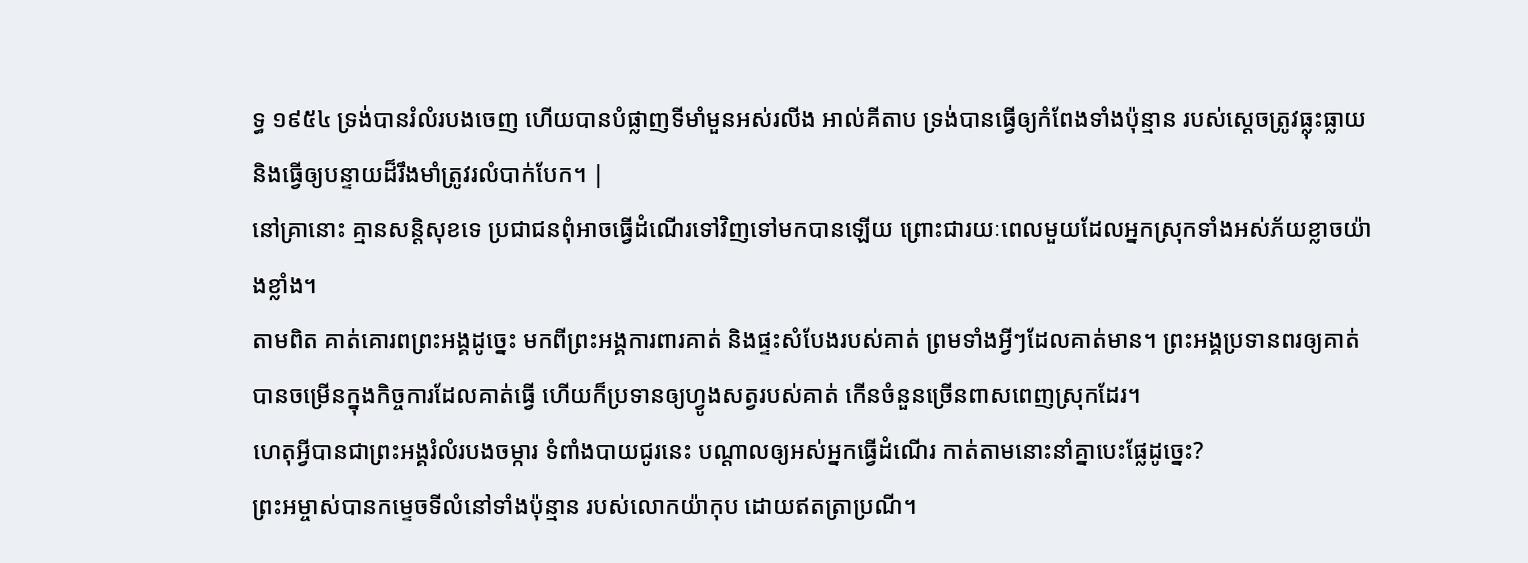ទ្ធ ១៩៥៤ ទ្រង់បានរំលំរបងចេញ ហើយបានបំផ្លាញទីមាំមួនអស់រលីង អាល់គីតាប ទ្រង់បានធ្វើឲ្យកំពែងទាំងប៉ុន្មាន របស់ស្តេចត្រូវធ្លុះធ្លាយ និងធ្វើឲ្យបន្ទាយដ៏រឹងមាំត្រូវរលំបាក់បែក។ |
នៅគ្រានោះ គ្មានសន្តិសុខទេ ប្រជាជនពុំអាចធ្វើដំណើរទៅវិញទៅមកបានឡើយ ព្រោះជារយៈពេលមួយដែលអ្នកស្រុកទាំងអស់ភ័យខ្លាចយ៉ាងខ្លាំង។
តាមពិត គាត់គោរពព្រះអង្គដូច្នេះ មកពីព្រះអង្គការពារគាត់ និងផ្ទះសំបែងរបស់គាត់ ព្រមទាំងអ្វីៗដែលគាត់មាន។ ព្រះអង្គប្រទានពរឲ្យគាត់បានចម្រើនក្នុងកិច្ចការដែលគាត់ធ្វើ ហើយក៏ប្រទានឲ្យហ្វូងសត្វរបស់គាត់ កើនចំនួនច្រើនពាសពេញស្រុកដែរ។
ហេតុអ្វីបានជាព្រះអង្គរំលំរបងចម្ការ ទំពាំងបាយជូរនេះ បណ្ដាលឲ្យអស់អ្នកធ្វើដំណើរ កាត់តាមនោះនាំគ្នាបេះផ្លែដូច្នេះ?
ព្រះអម្ចាស់បានកម្ទេចទីលំនៅទាំងប៉ុន្មាន របស់លោកយ៉ាកុប ដោយឥតត្រាប្រណី។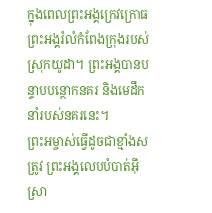ក្នុងពេលព្រះអង្គក្រេវក្រោធ ព្រះអង្គរំលំកំពែងក្រុងរបស់ស្រុកយូដា។ ព្រះអង្គបានបន្ទាបបន្ថោកនគរ និងមេដឹកនាំរបស់នគរនេះ។
ព្រះអម្ចាស់ធ្វើដូចជាខ្មាំងសត្រូវ ព្រះអង្គលេបបំបាត់អ៊ីស្រា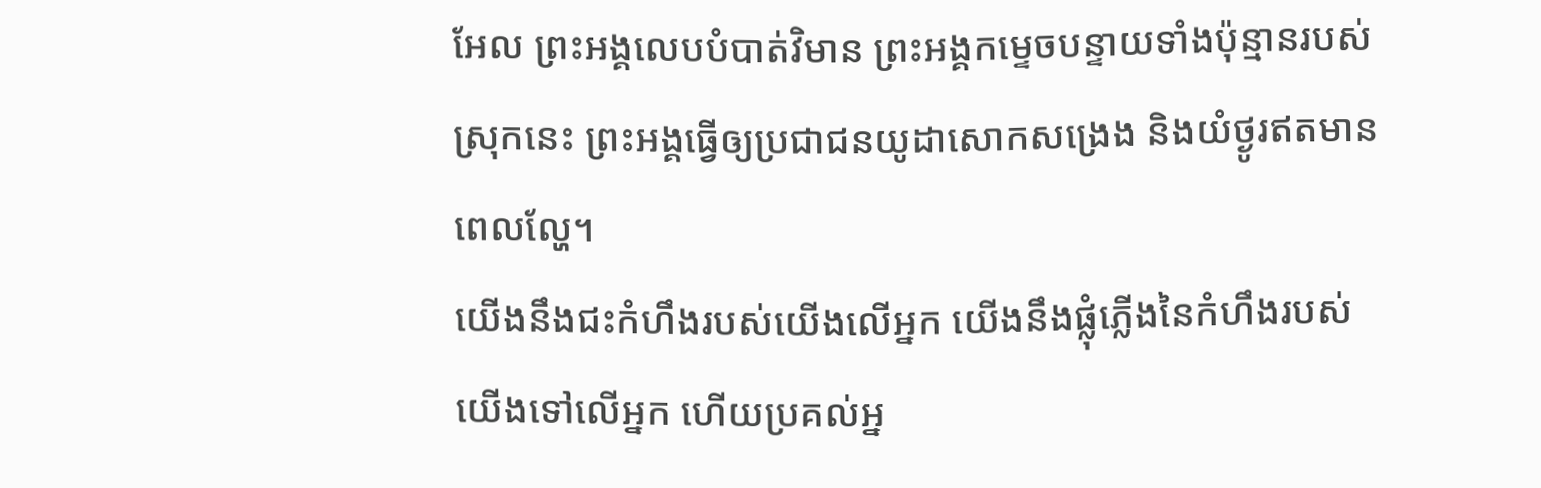អែល ព្រះអង្គលេបបំបាត់វិមាន ព្រះអង្គកម្ទេចបន្ទាយទាំងប៉ុន្មានរបស់ស្រុកនេះ ព្រះអង្គធ្វើឲ្យប្រជាជនយូដាសោកសង្រេង និងយំថ្ងូរឥតមានពេលល្ហែ។
យើងនឹងជះកំហឹងរបស់យើងលើអ្នក យើងនឹងផ្លុំភ្លើងនៃកំហឹងរបស់យើងទៅលើអ្នក ហើយប្រគល់អ្ន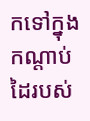កទៅក្នុងកណ្ដាប់ដៃរបស់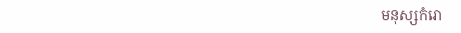មនុស្សកំរោ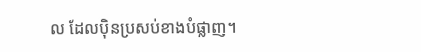ល ដែលប៉ិនប្រសប់ខាងបំផ្លាញ។